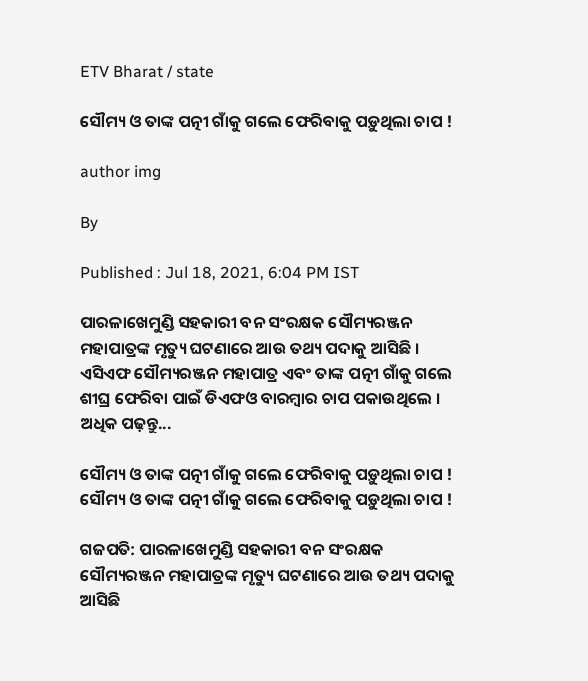ETV Bharat / state

ସୌମ୍ୟ ଓ ତାଙ୍କ ପତ୍ନୀ ଗାଁକୁ ଗଲେ ଫେରିବାକୁ ପଡ଼ୁଥିଲା ଚାପ !

author img

By

Published : Jul 18, 2021, 6:04 PM IST

ପାରଳାଖେମୁଣ୍ଡି ସହକାରୀ ବନ ସଂରକ୍ଷକ ସୌମ୍ୟରଞ୍ଜନ ମହାପାତ୍ରଙ୍କ ମୃତ୍ୟୁ ଘଟଣାରେ ଆଉ ତଥ୍ୟ ପଦାକୁ ଆସିଛି । ଏସିଏଫ ସୌମ୍ୟରଞ୍ଜନ ମହାପାତ୍ର ଏବଂ ତାଙ୍କ ପତ୍ନୀ ଗାଁକୁ ଗଲେ ଶୀଘ୍ର ଫେରିବା ପାଇଁ ଡିଏଫଓ ବାରମ୍ବାର ଚାପ ପକାଉଥିଲେ । ଅଧିକ ପଢ଼ନ୍ତୁ...

ସୌମ୍ୟ ଓ ତାଙ୍କ ପତ୍ନୀ ଗାଁକୁ ଗଲେ ଫେରିବାକୁ ପଡ଼ୁଥିଲା ଚାପ !
ସୌମ୍ୟ ଓ ତାଙ୍କ ପତ୍ନୀ ଗାଁକୁ ଗଲେ ଫେରିବାକୁ ପଡ଼ୁଥିଲା ଚାପ !

ଗଜପତି: ପାରଳାଖେମୁଣ୍ଡି ସହକାରୀ ବନ ସଂରକ୍ଷକ ସୌମ୍ୟରଞ୍ଜନ ମହାପାତ୍ରଙ୍କ ମୃତ୍ୟୁ ଘଟଣାରେ ଆଉ ତଥ୍ୟ ପଦାକୁ ଆସିଛି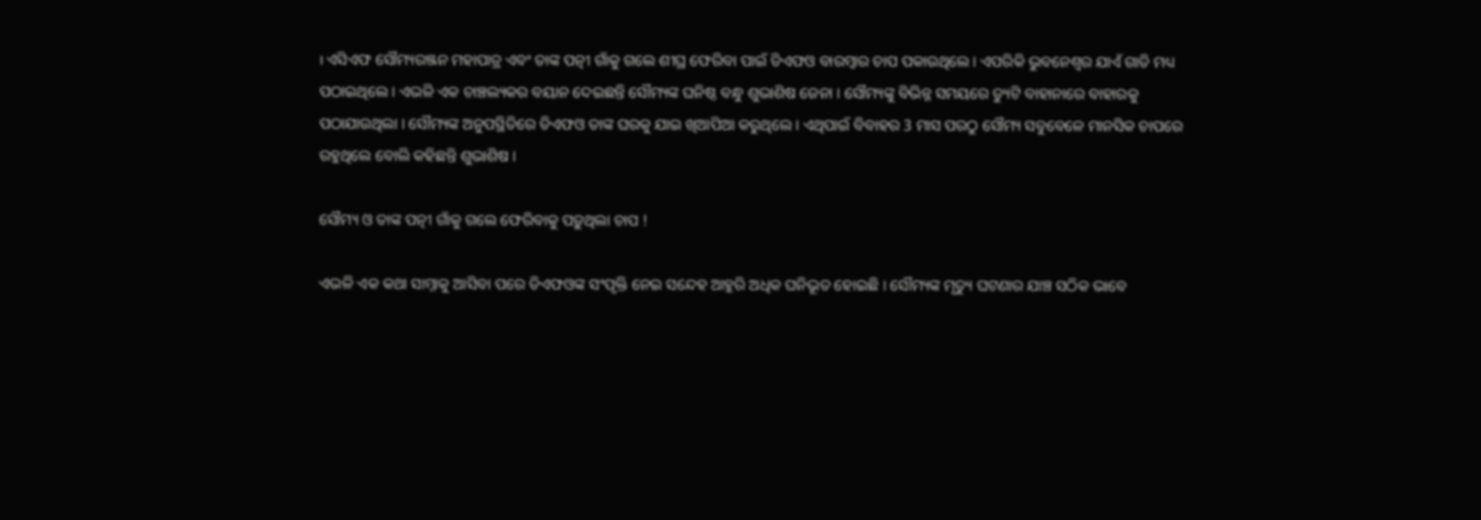। ଏସିଏଫ ସୌମ୍ୟରଞ୍ଜନ ମହାପାତ୍ର ଏବଂ ତାଙ୍କ ପତ୍ନୀ ଗାଁକୁ ଗଲେ ଶୀଘ୍ର ଫେରିବା ପାଇଁ ଡିଏଫଓ ବାରମ୍ବାର ଚାପ ପକାଉଥିଲେ । ଏପରିକି ଭୁବନେଶ୍ବର ଯାଏଁ ଗାଡି ମଧ୍ୟ ପଠାଇଥିଲେ । ଏଭଳି ଏକ ଚାଞ୍ଚଲ୍ୟକର ବୟାନ ଦେଇଛନ୍ତି ସୌମ୍ୟଙ୍କ ଘନିଷ୍ଠ ବନ୍ଧୁ ଶୁଭାଶିଷ ଜେନା । ସୌମ୍ୟଙ୍କୁ ବିଭିନ୍ନ ସମୟରେ ଡ୍ୟୁଟି ବାହାନାରେ ବାହାରକୁ ପଠାଯାଉଥିଲା । ସୌମ୍ୟଙ୍କ ଅନୁପସ୍ଥିତିରେ ଡିଏଫଓ ତାଙ୍କ ଘରକୁ ଯାଇ ଖିଆପିଆ କରୁଥିଲେ । ଏଥିପାଇଁ ବିବାହର 3 ମାସ ପରଠୁ ସୌମ୍ୟ ସବୁବେଳେ ମାନସିକ ଚାପରେ ରହୁଥିଲେ ବୋଲି କହିଛନ୍ତି ଶୁଭାଶିଷ ।

ସୌମ୍ୟ ଓ ତାଙ୍କ ପତ୍ନୀ ଗାଁକୁ ଗଲେ ଫେରିବାକୁ ପଡ଼ୁଥିଲା ଚାପ !

ଏଭଳି ଏକ କଥା ସାମ୍ନାକୁ ଆସିବା ପରେ ଡିଏଫଓଙ୍କ ସଂପୃକ୍ତି ନେଇ ସନ୍ଦେହ ଆହୁରି ଅଧିକ ଘନିଭୂତ ହୋଇଛି । ସୌମ୍ୟଙ୍କ ମୃତ୍ୟୁ ଘଟଣାର ଯାଞ୍ଚ ସଠିକ ଭାବେ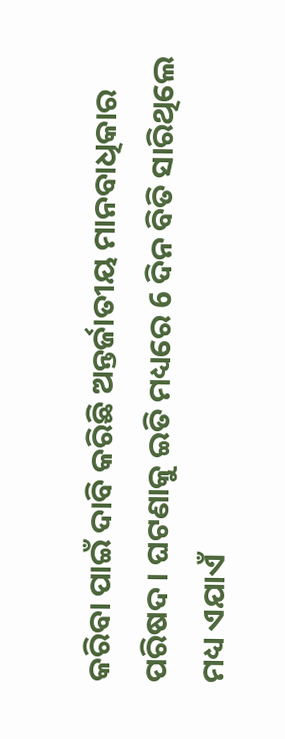କରିବା ପାଇଁ ଦାବି କରିଛି ଅନ୍ତର୍ଜାତୀୟ ମାନବାଧିକାର ପରିଷଦ । ଘଟଣାକୁ ଇତି ମଧ୍ୟରେ 6 ଦିନ ବିତି ସାରିଥିଲେ ମଧ୍ୟ ଏଯାଏଁ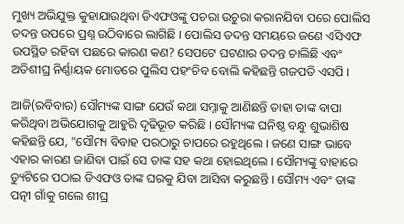ମୁଖ୍ୟ ଅଭିଯୁକ୍ତ କୁହାଯାଉଥିବା ଡିଏଫଓଙ୍କୁ ପଚରା ଉଚୁରା କରାନଯିବା ପରେ ପୋଲିସ ତଦନ୍ତ ଉପରେ ପ୍ରଶ୍ନ ଉଠିବାରେ ଲାଗିଛି । ପୋଲିସ ତଦନ୍ତ ସମୟରେ ଜଣେ ଏସିଏଫ ଉପସ୍ଥିତ ରହିବା ପଛରେ କାରଣ କଣ? ସେପଟେ ଘଟଣାର ତଦନ୍ତ ଚାଲିଛି ଏବଂ ଅତିଶୀଘ୍ର ନିର୍ଣ୍ଣାୟକ ମୋଡରେ ପୁଲିସ ପହଂଚିବ ବୋଲି କହିଛନ୍ତି ଗଜପତି ଏସପି ।

ଆଜି(ରବିବାର) ସୌମ୍ୟଙ୍କ ସାଙ୍ଗ ଯେଉଁ କଥା ସମ୍ନାକୁ ଆଣିଛନ୍ତି ତାହା ତାଙ୍କ ବାପା କରିଥିବା ଅଭିଯୋଗକୁ ଆହୁରି ଦୃଢିଭୂତ କରିଛି । ସୌମ୍ୟଙ୍କ ଘନିଷ୍ଠ ବନ୍ଧୁ ଶୁଭାଶିଷ କହିଛନ୍ତି ଯେ, "ସୌମ୍ୟ ବିବାହ ପରଠାରୁ ଚାପରେ ରହୁଥିଲେ । ଜଣେ ସାଙ୍ଗ ଭାବେ ଏହାର କାରଣ ଜାଣିବା ପାଇଁ ସେ ତାଙ୍କ ସହ କଥା ହୋଇଥିଲେ । ସୌମ୍ୟଙ୍କୁ ବାହାରେ ଡ୍ୟୁଟିରେ ପଠାଇ ଡିଏଫଓ ତାଙ୍କ ଘରକୁ ଯିବା ଆସିବା କରୁଛନ୍ତି । ସୌମ୍ୟ ଏବଂ ତାଙ୍କ ପତ୍ନୀ ଗାଁକୁ ଗଲେ ଶୀଘ୍ର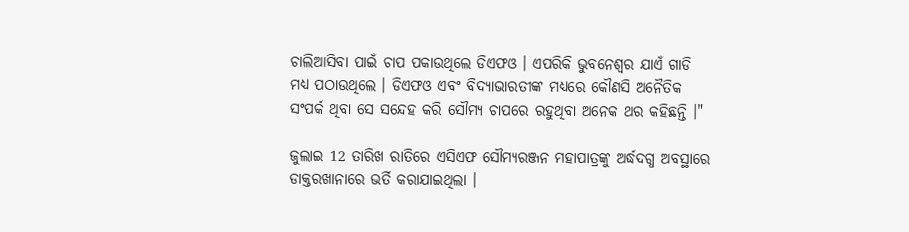ଚାଲିଆସିବା ପାଇଁ ଚାପ ପକାଉଥିଲେ ଡିଏଫଓ । ଏପରିକି ଭୁବନେଶ୍ବର ଯାଏଁ ଗାଡି ମଧ୍ୟ ପଠାଉଥିଲେ । ଡିଏଫଓ ଏବଂ ବିଦ୍ୟାଭାରତୀଙ୍କ ମଧ୍ୟରେ କୌଣସି ଅନୈତିକ ସଂପର୍କ ଥିବା ସେ ସନ୍ଦେହ କରି ସୌମ୍ୟ ଚାପରେ ରହୁଥିବା ଅନେକ ଥର କହିଛନ୍ତି ।"

ଜୁଲାଇ 12 ତାରିଖ ରାତିରେ ଏସିଏଫ ସୌମ୍ୟରଞ୍ଜନ ମହାପାତ୍ରଙ୍କୁ ଅର୍ଦ୍ଧଦଗ୍ଧ ଅବସ୍ଥାରେ ଡାକ୍ତରଖାନାରେ ଭର୍ତି କରାଯାଇଥିଲା ।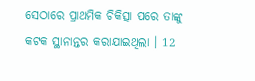ସେଠାରେ ପ୍ରାଥମିକ ଚିକିତ୍ସା ପରେ ତାଙ୍କୁ କଟକ ସ୍ଥାନାନ୍ତର କରାଯାଇଥିଲା । 12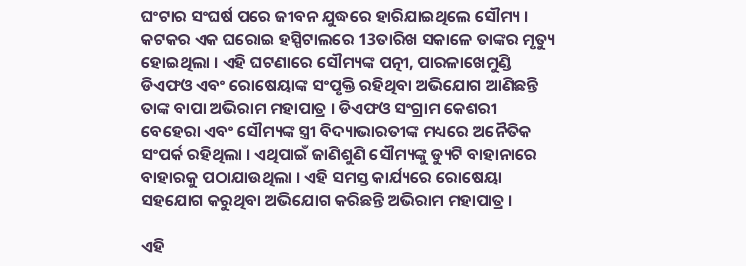ଘଂଟାର ସଂଘର୍ଷ ପରେ ଜୀବନ ଯୁଦ୍ଧରେ ହାରିଯାଇଥିଲେ ସୌମ୍ୟ । କଟକର ଏକ ଘରୋଇ ହସ୍ପିଟାଲରେ 13ତାରିଖ ସକାଳେ ତାଙ୍କର ମୃତ୍ୟୁ ହୋଇଥିଲା । ଏହି ଘଟଣାରେ ସୌମ୍ୟଙ୍କ ପତ୍ନୀ, ପାରଳାଖେମୁଣ୍ଡି ଡିଏଫଓ ଏବଂ ରୋଷେୟାଙ୍କ ସଂପୃକ୍ତି ରହିଥିବା ଅଭିଯୋଗ ଆଣିଛନ୍ତି ତାଙ୍କ ବାପା ଅଭିରାମ ମହାପାତ୍ର । ଡିଏଫଓ ସଂଗ୍ରାମ କେଶରୀ ବେହେରା ଏବଂ ସୌମ୍ୟଙ୍କ ସ୍ତ୍ରୀ ବିଦ୍ୟାଭାରତୀଙ୍କ ମଧ୍ୟରେ ଅନୈତିକ ସଂପର୍କ ରହିଥିଲା । ଏଥିପାଇଁ ଜାଣିଶୁଣି ସୌମ୍ୟଙ୍କୁ ଡ୍ୟୁଟି ବାହାନାରେ ବାହାରକୁ ପଠାଯାଉଥିଲା । ଏହି ସମସ୍ତ କାର୍ଯ୍ୟରେ ରୋଷେୟା ସହଯୋଗ କରୁଥିବା ଅଭିଯୋଗ କରିଛନ୍ତି ଅଭିରାମ ମହାପାତ୍ର ।

ଏହି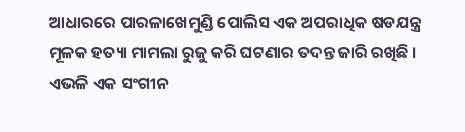ଆଧାରରେ ପାରଳାଖେମୁଣ୍ଡି ପୋଲିସ ଏକ ଅପରାଧିକ ଷଡଯନ୍ତ୍ର ମୂଳକ ହତ୍ୟା ମାମଲା ରୁଜୁ କରି ଘଟଣାର ତଦନ୍ତ ଜାରି ରଖିଛି । ଏଭଳି ଏକ ସଂଗୀନ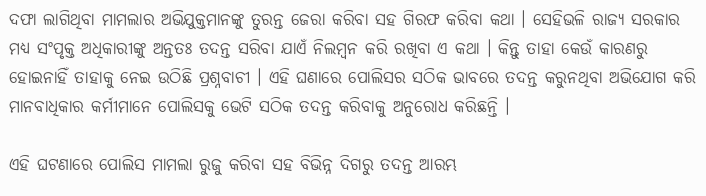ଦଫା ଲାଗିଥିବା ମାମଲାର ଅଭିଯୁକ୍ତମାନଙ୍କୁ ତୁରନ୍ତ ଜେରା କରିବା ସହ ଗିରଫ କରିବା କଥା । ସେହିଭଳି ରାଜ୍ୟ ସରକାର ମଧ୍ୟ ସଂପୃକ୍ତ ଅଧିକାରୀଙ୍କୁ ଅନ୍ତତଃ ତଦନ୍ତ ସରିବା ଯାଏଁ ନିଲମ୍ବନ କରି ରଖିବା ଏ କଥା । କିନ୍ତୁ ତାହା କେଉଁ କାରଣରୁ ହୋଇନାହିଁ ତାହାକୁ ନେଇ ଉଠିଛି ପ୍ରଶ୍ନବାଚୀ । ଏହି ଘଣାରେ ପୋଲିସର ସଠିକ ଭାବରେ ତଦନ୍ତ କରୁନଥିବା ଅଭିଯୋଗ କରି ମାନବାଧିକାର କର୍ମୀମାନେ ପୋଲିସକୁ ଭେଟି ସଠିକ ତଦନ୍ତ କରିବାକୁ ଅନୁରୋଧ କରିଛନ୍ତି ।

ଏହି ଘଟଣାରେ ପୋଲିସ ମାମଲା ରୁଜୁ କରିବା ସହ ବିଭିନ୍ନ ଦିଗରୁ ତଦନ୍ତ ଆରମ୍ଭ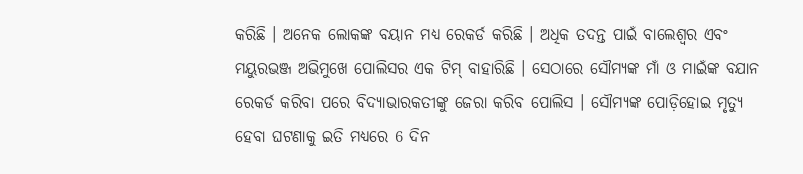କରିଛି । ଅନେକ ଲୋକଙ୍କ ବୟାନ ମଧ୍ୟ ରେକର୍ଡ କରିଛି । ଅଧିକ ତଦନ୍ତ ପାଇଁ ବାଲେଶ୍ବର ଏବଂ ମୟୁରଭଞ୍ଜ ଅଭିମୁଖେ ପୋଲିସର ଏକ ଟିମ୍ ବାହାରିଛି । ସେଠାରେ ସୌମ୍ୟଙ୍କ ମାଁ ଓ ମାଇଁଙ୍କ ବଯାନ ରେକର୍ଡ କରିବା ପରେ ବିଦ୍ୟାଭାରକତୀଙ୍କୁ ଜେରା କରିବ ପୋଲିସ । ସୌମ୍ୟଙ୍କ ପୋଡ଼ିହୋଇ ମୃତ୍ୟୁ ହେବା ଘଟଣାକୁ ଇତି ମଧ୍ୟରେ 6 ଦିନ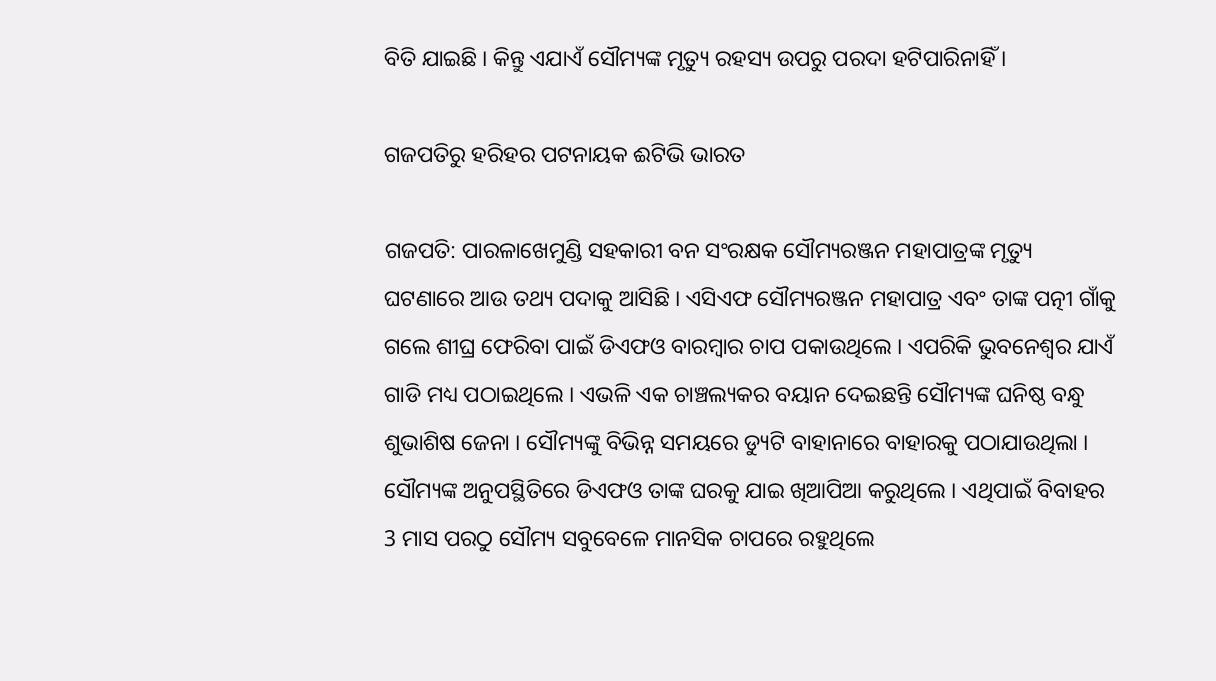ବିତି ଯାଇଛି । କିନ୍ତୁ ଏଯାଏଁ ସୌମ୍ୟଙ୍କ ମୃତ୍ୟୁ ରହସ୍ୟ ଉପରୁ ପରଦା ହଟିପାରିନାହିଁ ।

ଗଜପତିରୁ ହରିହର ପଟନାୟକ ଈଟିଭି ଭାରତ

ଗଜପତି: ପାରଳାଖେମୁଣ୍ଡି ସହକାରୀ ବନ ସଂରକ୍ଷକ ସୌମ୍ୟରଞ୍ଜନ ମହାପାତ୍ରଙ୍କ ମୃତ୍ୟୁ ଘଟଣାରେ ଆଉ ତଥ୍ୟ ପଦାକୁ ଆସିଛି । ଏସିଏଫ ସୌମ୍ୟରଞ୍ଜନ ମହାପାତ୍ର ଏବଂ ତାଙ୍କ ପତ୍ନୀ ଗାଁକୁ ଗଲେ ଶୀଘ୍ର ଫେରିବା ପାଇଁ ଡିଏଫଓ ବାରମ୍ବାର ଚାପ ପକାଉଥିଲେ । ଏପରିକି ଭୁବନେଶ୍ବର ଯାଏଁ ଗାଡି ମଧ୍ୟ ପଠାଇଥିଲେ । ଏଭଳି ଏକ ଚାଞ୍ଚଲ୍ୟକର ବୟାନ ଦେଇଛନ୍ତି ସୌମ୍ୟଙ୍କ ଘନିଷ୍ଠ ବନ୍ଧୁ ଶୁଭାଶିଷ ଜେନା । ସୌମ୍ୟଙ୍କୁ ବିଭିନ୍ନ ସମୟରେ ଡ୍ୟୁଟି ବାହାନାରେ ବାହାରକୁ ପଠାଯାଉଥିଲା । ସୌମ୍ୟଙ୍କ ଅନୁପସ୍ଥିତିରେ ଡିଏଫଓ ତାଙ୍କ ଘରକୁ ଯାଇ ଖିଆପିଆ କରୁଥିଲେ । ଏଥିପାଇଁ ବିବାହର 3 ମାସ ପରଠୁ ସୌମ୍ୟ ସବୁବେଳେ ମାନସିକ ଚାପରେ ରହୁଥିଲେ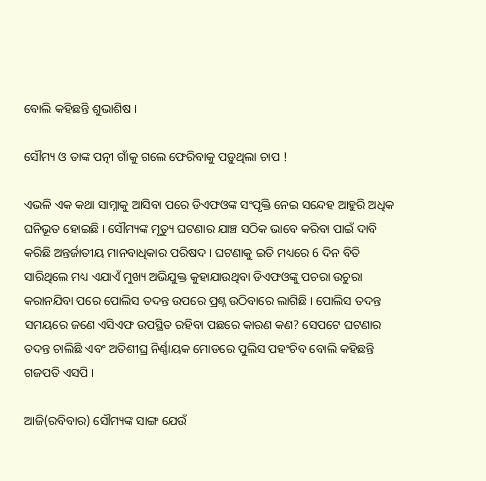ବୋଲି କହିଛନ୍ତି ଶୁଭାଶିଷ ।

ସୌମ୍ୟ ଓ ତାଙ୍କ ପତ୍ନୀ ଗାଁକୁ ଗଲେ ଫେରିବାକୁ ପଡ଼ୁଥିଲା ଚାପ !

ଏଭଳି ଏକ କଥା ସାମ୍ନାକୁ ଆସିବା ପରେ ଡିଏଫଓଙ୍କ ସଂପୃକ୍ତି ନେଇ ସନ୍ଦେହ ଆହୁରି ଅଧିକ ଘନିଭୂତ ହୋଇଛି । ସୌମ୍ୟଙ୍କ ମୃତ୍ୟୁ ଘଟଣାର ଯାଞ୍ଚ ସଠିକ ଭାବେ କରିବା ପାଇଁ ଦାବି କରିଛି ଅନ୍ତର୍ଜାତୀୟ ମାନବାଧିକାର ପରିଷଦ । ଘଟଣାକୁ ଇତି ମଧ୍ୟରେ 6 ଦିନ ବିତି ସାରିଥିଲେ ମଧ୍ୟ ଏଯାଏଁ ମୁଖ୍ୟ ଅଭିଯୁକ୍ତ କୁହାଯାଉଥିବା ଡିଏଫଓଙ୍କୁ ପଚରା ଉଚୁରା କରାନଯିବା ପରେ ପୋଲିସ ତଦନ୍ତ ଉପରେ ପ୍ରଶ୍ନ ଉଠିବାରେ ଲାଗିଛି । ପୋଲିସ ତଦନ୍ତ ସମୟରେ ଜଣେ ଏସିଏଫ ଉପସ୍ଥିତ ରହିବା ପଛରେ କାରଣ କଣ? ସେପଟେ ଘଟଣାର ତଦନ୍ତ ଚାଲିଛି ଏବଂ ଅତିଶୀଘ୍ର ନିର୍ଣ୍ଣାୟକ ମୋଡରେ ପୁଲିସ ପହଂଚିବ ବୋଲି କହିଛନ୍ତି ଗଜପତି ଏସପି ।

ଆଜି(ରବିବାର) ସୌମ୍ୟଙ୍କ ସାଙ୍ଗ ଯେଉଁ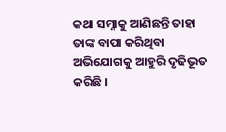କଥା ସମ୍ନାକୁ ଆଣିଛନ୍ତି ତାହା ତାଙ୍କ ବାପା କରିଥିବା ଅଭିଯୋଗକୁ ଆହୁରି ଦୃଢିଭୂତ କରିଛି ।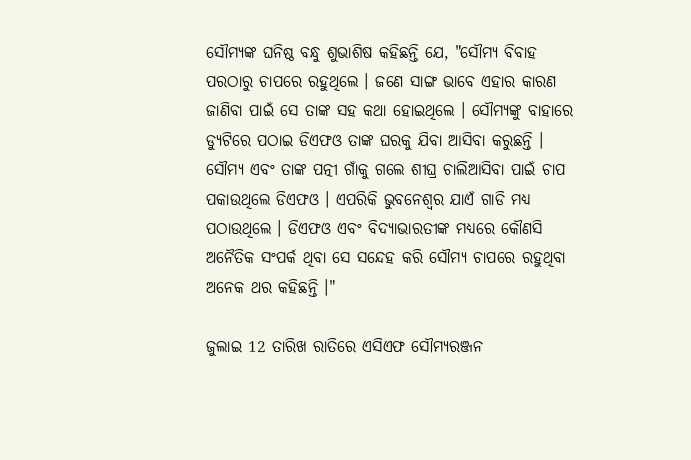ସୌମ୍ୟଙ୍କ ଘନିଷ୍ଠ ବନ୍ଧୁ ଶୁଭାଶିଷ କହିଛନ୍ତି ଯେ, "ସୌମ୍ୟ ବିବାହ ପରଠାରୁ ଚାପରେ ରହୁଥିଲେ । ଜଣେ ସାଙ୍ଗ ଭାବେ ଏହାର କାରଣ ଜାଣିବା ପାଇଁ ସେ ତାଙ୍କ ସହ କଥା ହୋଇଥିଲେ । ସୌମ୍ୟଙ୍କୁ ବାହାରେ ଡ୍ୟୁଟିରେ ପଠାଇ ଡିଏଫଓ ତାଙ୍କ ଘରକୁ ଯିବା ଆସିବା କରୁଛନ୍ତି । ସୌମ୍ୟ ଏବଂ ତାଙ୍କ ପତ୍ନୀ ଗାଁକୁ ଗଲେ ଶୀଘ୍ର ଚାଲିଆସିବା ପାଇଁ ଚାପ ପକାଉଥିଲେ ଡିଏଫଓ । ଏପରିକି ଭୁବନେଶ୍ବର ଯାଏଁ ଗାଡି ମଧ୍ୟ ପଠାଉଥିଲେ । ଡିଏଫଓ ଏବଂ ବିଦ୍ୟାଭାରତୀଙ୍କ ମଧ୍ୟରେ କୌଣସି ଅନୈତିକ ସଂପର୍କ ଥିବା ସେ ସନ୍ଦେହ କରି ସୌମ୍ୟ ଚାପରେ ରହୁଥିବା ଅନେକ ଥର କହିଛନ୍ତି ।"

ଜୁଲାଇ 12 ତାରିଖ ରାତିରେ ଏସିଏଫ ସୌମ୍ୟରଞ୍ଜନ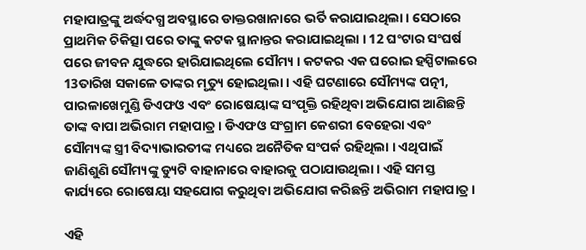ମହାପାତ୍ରଙ୍କୁ ଅର୍ଦ୍ଧଦଗ୍ଧ ଅବସ୍ଥାରେ ଡାକ୍ତରଖାନାରେ ଭର୍ତି କରାଯାଇଥିଲା । ସେଠାରେ ପ୍ରାଥମିକ ଚିକିତ୍ସା ପରେ ତାଙ୍କୁ କଟକ ସ୍ଥାନାନ୍ତର କରାଯାଇଥିଲା । 12 ଘଂଟାର ସଂଘର୍ଷ ପରେ ଜୀବନ ଯୁଦ୍ଧରେ ହାରିଯାଇଥିଲେ ସୌମ୍ୟ । କଟକର ଏକ ଘରୋଇ ହସ୍ପିଟାଲରେ 13ତାରିଖ ସକାଳେ ତାଙ୍କର ମୃତ୍ୟୁ ହୋଇଥିଲା । ଏହି ଘଟଣାରେ ସୌମ୍ୟଙ୍କ ପତ୍ନୀ, ପାରଳାଖେମୁଣ୍ଡି ଡିଏଫଓ ଏବଂ ରୋଷେୟାଙ୍କ ସଂପୃକ୍ତି ରହିଥିବା ଅଭିଯୋଗ ଆଣିଛନ୍ତି ତାଙ୍କ ବାପା ଅଭିରାମ ମହାପାତ୍ର । ଡିଏଫଓ ସଂଗ୍ରାମ କେଶରୀ ବେହେରା ଏବଂ ସୌମ୍ୟଙ୍କ ସ୍ତ୍ରୀ ବିଦ୍ୟାଭାରତୀଙ୍କ ମଧ୍ୟରେ ଅନୈତିକ ସଂପର୍କ ରହିଥିଲା । ଏଥିପାଇଁ ଜାଣିଶୁଣି ସୌମ୍ୟଙ୍କୁ ଡ୍ୟୁଟି ବାହାନାରେ ବାହାରକୁ ପଠାଯାଉଥିଲା । ଏହି ସମସ୍ତ କାର୍ଯ୍ୟରେ ରୋଷେୟା ସହଯୋଗ କରୁଥିବା ଅଭିଯୋଗ କରିଛନ୍ତି ଅଭିରାମ ମହାପାତ୍ର ।

ଏହି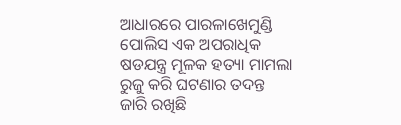ଆଧାରରେ ପାରଳାଖେମୁଣ୍ଡି ପୋଲିସ ଏକ ଅପରାଧିକ ଷଡଯନ୍ତ୍ର ମୂଳକ ହତ୍ୟା ମାମଲା ରୁଜୁ କରି ଘଟଣାର ତଦନ୍ତ ଜାରି ରଖିଛି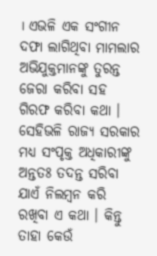। ଏଭଳି ଏକ ସଂଗୀନ ଦଫା ଲାଗିଥିବା ମାମଲାର ଅଭିଯୁକ୍ତମାନଙ୍କୁ ତୁରନ୍ତ ଜେରା କରିବା ସହ ଗିରଫ କରିବା କଥା । ସେହିଭଳି ରାଜ୍ୟ ସରକାର ମଧ୍ୟ ସଂପୃକ୍ତ ଅଧିକାରୀଙ୍କୁ ଅନ୍ତତଃ ତଦନ୍ତ ସରିବା ଯାଏଁ ନିଲମ୍ବନ କରି ରଖିବା ଏ କଥା । କିନ୍ତୁ ତାହା କେଉଁ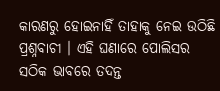କାରଣରୁ ହୋଇନାହିଁ ତାହାକୁ ନେଇ ଉଠିଛି ପ୍ରଶ୍ନବାଚୀ । ଏହି ଘଣାରେ ପୋଲିସର ସଠିକ ଭାବରେ ତଦନ୍ତ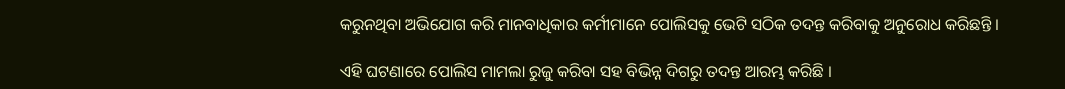କରୁନଥିବା ଅଭିଯୋଗ କରି ମାନବାଧିକାର କର୍ମୀମାନେ ପୋଲିସକୁ ଭେଟି ସଠିକ ତଦନ୍ତ କରିବାକୁ ଅନୁରୋଧ କରିଛନ୍ତି ।

ଏହି ଘଟଣାରେ ପୋଲିସ ମାମଲା ରୁଜୁ କରିବା ସହ ବିଭିନ୍ନ ଦିଗରୁ ତଦନ୍ତ ଆରମ୍ଭ କରିଛି ।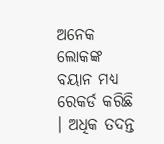ଅନେକ ଲୋକଙ୍କ ବୟାନ ମଧ୍ୟ ରେକର୍ଡ କରିଛି । ଅଧିକ ତଦନ୍ତ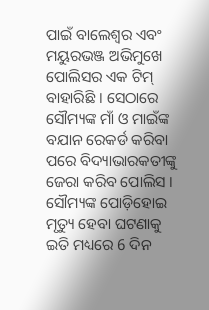ପାଇଁ ବାଲେଶ୍ବର ଏବଂ ମୟୁରଭଞ୍ଜ ଅଭିମୁଖେ ପୋଲିସର ଏକ ଟିମ୍ ବାହାରିଛି । ସେଠାରେ ସୌମ୍ୟଙ୍କ ମାଁ ଓ ମାଇଁଙ୍କ ବଯାନ ରେକର୍ଡ କରିବା ପରେ ବିଦ୍ୟାଭାରକତୀଙ୍କୁ ଜେରା କରିବ ପୋଲିସ । ସୌମ୍ୟଙ୍କ ପୋଡ଼ିହୋଇ ମୃତ୍ୟୁ ହେବା ଘଟଣାକୁ ଇତି ମଧ୍ୟରେ 6 ଦିନ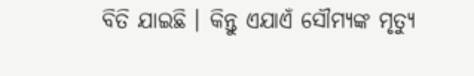ବିତି ଯାଇଛି । କିନ୍ତୁ ଏଯାଏଁ ସୌମ୍ୟଙ୍କ ମୃତ୍ୟୁ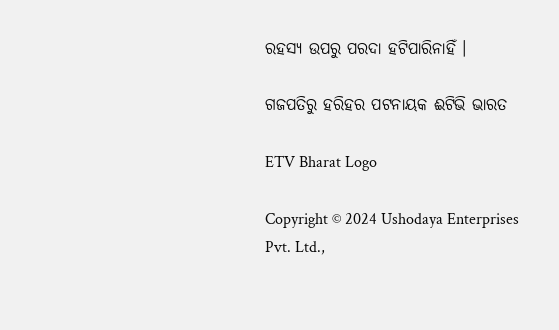ରହସ୍ୟ ଉପରୁ ପରଦା ହଟିପାରିନାହିଁ ।

ଗଜପତିରୁ ହରିହର ପଟନାୟକ ଈଟିଭି ଭାରତ

ETV Bharat Logo

Copyright © 2024 Ushodaya Enterprises Pvt. Ltd.,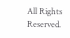All Rights Reserved.